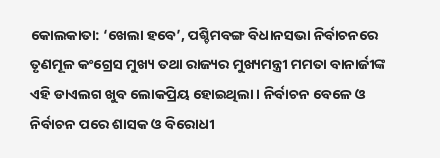କୋଲକାତା: ‘ଖେଲା ହବେ’, ପଶ୍ଚିମବଙ୍ଗ ବିଧାନସଭା ନିର୍ବାଚନରେ ତୃଣମୂଳ କଂଗ୍ରେସ ମୁଖ୍ୟ ତଥା ରାଜ୍ୟର ମୁଖ୍ୟମନ୍ତ୍ରୀ ମମତା ବାନାର୍ଜୀଙ୍କ ଏହି ଡାଏଲଗ ଖୁବ ଲୋକପ୍ରିୟ ହୋଇଥିଲା । ନିର୍ବାଚନ ବେଳେ ଓ ନିର୍ବାଚନ ପରେ ଶାସକ ଓ ବିରୋଧୀ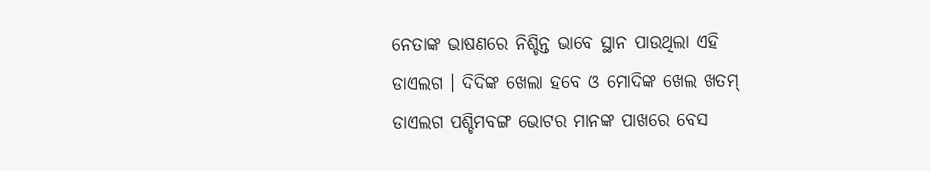ନେତାଙ୍କ ଭାଷଣରେ ନିଶ୍ଚିନ୍ତ ଭାବେ ସ୍ଥାନ ପାଉଥିଲା ଏହି ଡାଏଲଗ । ଦିଦିଙ୍କ ଖେଲା ହବେ ଓ ମୋଦିଙ୍କ ଖେଲ ଖତମ୍ ଡାଏଲଗ ପଶ୍ଚିମବଙ୍ଗ ଭୋଟର ମାନଙ୍କ ପାଖରେ ବେସ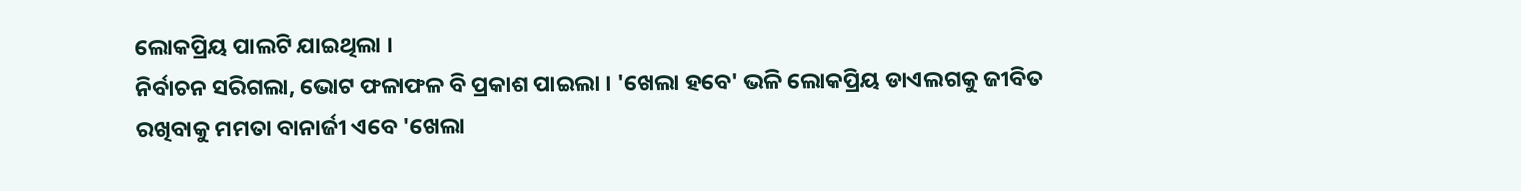ଲୋକପ୍ରିୟ ପାଲଟି ଯାଇଥିଲା ।
ନିର୍ବାଚନ ସରିଗଲା, ଭୋଟ ଫଳାଫଳ ବି ପ୍ରକାଶ ପାଇଲା । 'ଖେଲା ହବେ' ଭଳି ଲୋକପ୍ରିୟ ଡାଏଲଗକୁ ଜୀବିତ ରଖିବାକୁ ମମତା ବାନାର୍ଜୀ ଏବେ 'ଖେଲା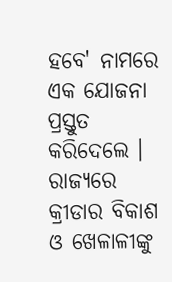ହବେ' ନାମରେ ଏକ ଯୋଜନା ପ୍ରସ୍ତୁତ କରିଦେଲେ । ରାଜ୍ୟରେ କ୍ରୀଡାର ବିକାଶ ଓ ଖେଳାଳୀଙ୍କୁ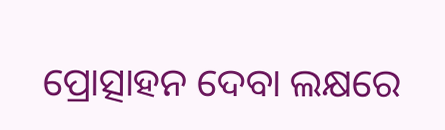ପ୍ରୋତ୍ସାହନ ଦେବା ଲକ୍ଷରେ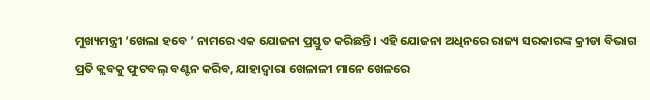ମୁଖ୍ୟମନ୍ତ୍ରୀ ‘ଖେଲା ହବେ ’ ନାମରେ ଏକ ଯୋଜନା ପ୍ରସ୍ତୁତ କରିଛନ୍ତି । ଏହି ଯୋଜନା ଅଧିନରେ ରାଜ୍ୟ ସରକାରଙ୍କ କ୍ରୀଡା ବିଭାଗ ପ୍ରତି କ୍ଲବକୁ ଫୁଟବଲ୍ ବଣ୍ଟନ କରିବ, ଯାହାଦ୍ୱାରା ଖେଳାଳୀ ମାନେ ଖେଳରେ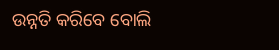ଉନ୍ନତି କରିବେ ବୋଲି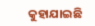କୁହାଯାଇଛି